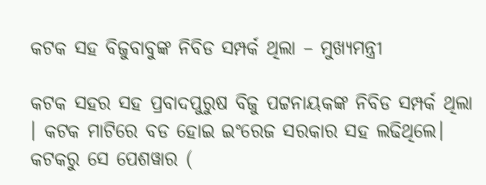କଟକ ସହ ବିଜୁବାବୁଙ୍କ ନିବିଡ ସମ୍ପର୍କ ଥିଲା – ମୁଖ୍ୟମନ୍ତ୍ରୀ

କଟକ ସହର ସହ ପ୍ରବାଦପୁରୁଷ ବିଜୁ ପଟ୍ଟନାୟକଙ୍କ ନିବିଡ ସମ୍ପର୍କ ଥିଲା । କଟକ ମାଟିରେ ବଡ ହୋଇ ଇଂରେଜ ସରକାର ସହ ଲଢିଥିଲେ। କଟକରୁ ସେ ପେଶୱାର (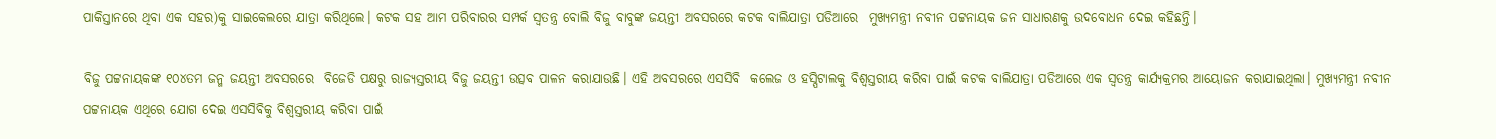ପାକିସ୍ତାନରେ ଥିବା ଏକ ସହର)କୁ ସାଇକେଲରେ ଯାତ୍ରା କରିଥିଲେ। କଟକ ସହ ଆମ ପରିବାରର ସମ୍ପର୍କ ସ୍ବତନ୍ତ୍ର ବୋଲି ବିଜୁ ବାବୁଙ୍କ ଜୟନ୍ତୀ ଅବସରରେ କଟକ ବାଲିଯାତ୍ରା ପଡିଆରେ  ମୁଖ୍ୟମନ୍ତ୍ରୀ ନବୀନ ପଟ୍ଟନାୟକ ଜନ ସାଧାରଣକୁ ଉଦବୋଧନ ଦେଇ କହିଛନ୍ତି।

ବିଜୁ ପଟ୍ଟନାୟକଙ୍କ ୧୦୪ତମ ଜନ୍ମ ଜୟନ୍ତୀ ଅବସରରେ  ବିଜେଡି ପକ୍ଷରୁ ରାଜ୍ୟସ୍ତରୀୟ ବିଜୁ ଜୟନ୍ତୀ ଉତ୍ସବ ପାଳନ କରାଯାଉଛି। ଏହି ଅବସରରେ ଏସସିବି  କଲେଜ ଓ ହସ୍ପିଟାଲକୁ ବିଶ୍ବସ୍ତରୀୟ କରିବା ପାଇଁ କଟକ ବାଲିଯାତ୍ରା ପଡିଆରେ ଏକ ସ୍ବତନ୍ତ୍ର କାର୍ଯ୍ୟକ୍ରମର ଆୟୋଜନ କରାଯାଇଥିଲା। ମୁଖ୍ୟମନ୍ତ୍ରୀ ନବୀନ ପଟ୍ଟନାୟକ ଏଥିରେ ଯୋଗ ଦେଇ ଏସସିବିକୁ ବିଶ୍ବସ୍ତରୀୟ କରିବା ପାଇଁ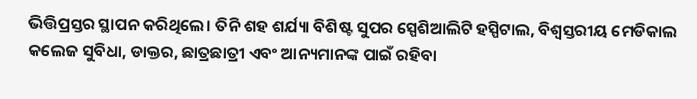ଭିତ୍ତିପ୍ରସ୍ତର ସ୍ଥାପନ କରିଥିଲେ। ତିନି ଶହ ଶର୍ଯ୍ୟା ବିଶିଷ୍ଟ ସୁପର ସ୍ପେଶିଆଲିଟି ହସ୍ପିଟାଲ, ବିଶ୍ବସ୍ତରୀୟ ମେଡିକାଲ କଲେଜ ସୁବିଧା, ଡାକ୍ତର, ଛାତ୍ରଛାତ୍ରୀ ଏବଂ ଆନ୍ୟମାନଙ୍କ ପାଇଁ ରହିବା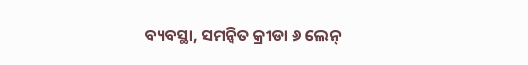ବ୍ୟବସ୍ଥା, ସମନ୍ବିତ କ୍ରୀଡା ୬ ଲେନ୍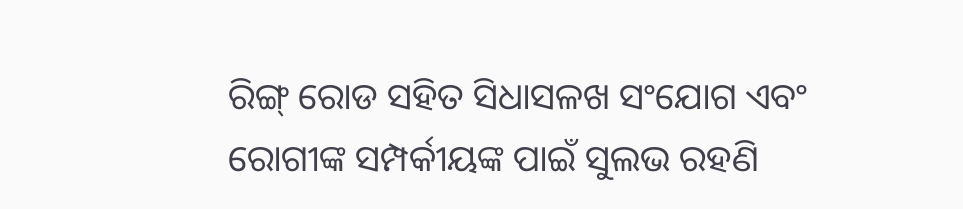ରିଙ୍ଗ୍ ରୋଡ ସହିତ ସିଧାସଳଖ ସଂଯୋଗ ଏବଂ ରୋଗୀଙ୍କ ସମ୍ପର୍କୀୟଙ୍କ ପାଇଁ ସୁଲଭ ରହଣି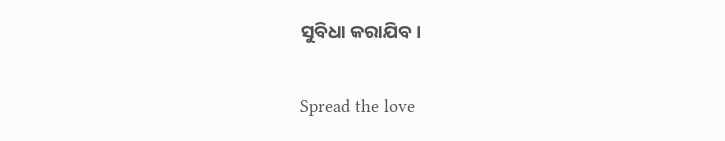ସୁବିଧା କରାଯିବ।

Spread the love